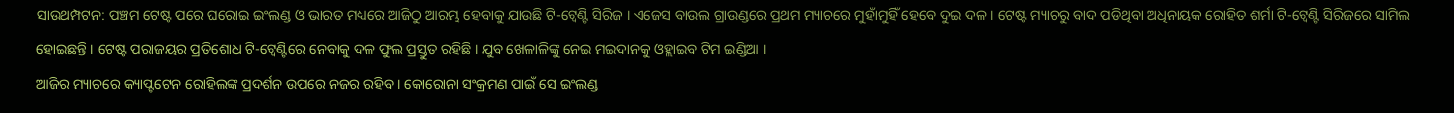ସାଉଥମ୍ପଟନ: ପଞ୍ଚମ ଟେଷ୍ଟ ପରେ ଘରୋଇ ଇଂଲଣ୍ଡ ଓ ଭାରତ ମଧ୍ୟରେ ଆଜିଠୁ ଆରମ୍ଭ ହେବାକୁ ଯାଉଛି ଟି-ଟ୍ବେଣ୍ଟି ସିରିଜ । ଏଜେସ ବାଉଲ ଗ୍ରାଉଣ୍ଡରେ ପ୍ରଥମ ମ୍ୟାଚରେ ମୁହାଁମୁହିଁ ହେବେ ଦୁଇ ଦଳ । ଟେଷ୍ଟ ମ୍ୟାଚରୁ ବାଦ ପଡିଥିବା ଅଧିନାୟକ ରୋହିତ ଶର୍ମା ଟି-ଟ୍ବେଣ୍ଟି ସିରିଜରେ ସାମିଲ ହୋଇଛନ୍ତି । ଟେଷ୍ଟ ପରାଜୟର ପ୍ରତିଶୋଧ ଟି-ଟ୍ବେଣ୍ଟିରେ ନେବାକୁ ଦଳ ଫୁଲ ପ୍ରସ୍ତୁତ ରହିଛି । ଯୁବ ଖେଳାଳିଙ୍କୁ ନେଇ ମଇଦାନକୁ ଓହ୍ଲାଇବ ଟିମ ଇଣ୍ଡିଆ ।
ଆଜିର ମ୍ୟାଚରେ କ୍ୟାପ୍ଟଟେନ ରୋହିଲଙ୍କ ପ୍ରଦର୍ଶନ ଉପରେ ନଜର ରହିବ । କୋରୋନା ସଂକ୍ରମଣ ପାଇଁ ସେ ଇଂଲଣ୍ଡ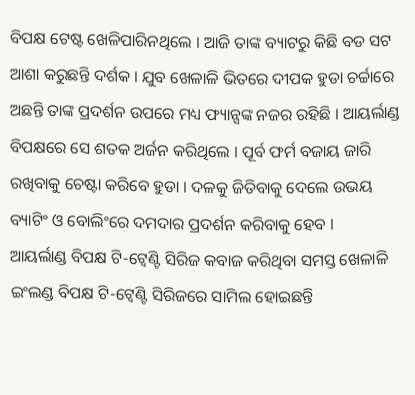ବିପକ୍ଷ ଟେଷ୍ଟ ଖେଳିପାରିନଥିଲେ । ଆଜି ତାଙ୍କ ବ୍ୟାଟରୁ କିଛି ବଡ ସଟ ଆଶା କରୁଛନ୍ତି ଦର୍ଶକ । ଯୁବ ଖେଳାଳି ଭିତରେ ଦୀପକ ହୁଡା ଚର୍ଚ୍ଚାରେ ଅଛନ୍ତି ତାଙ୍କ ପ୍ରଦର୍ଶନ ଉପରେ ମଧ୍ୟ ଫ୍ୟାନ୍ସଙ୍କ ନଜର ରହିଛି । ଆୟର୍ଲାଣ୍ଡ ବିପକ୍ଷରେ ସେ ଶତକ ଅର୍ଜନ କରିଥିଲେ । ପୂର୍ବ ଫର୍ମ ବଜାୟ ଜାରି ରଖିବାକୁ ଚେଷ୍ଟା କରିବେ ହୁଡା । ଦଳକୁ ଜିତିବାକୁ ଦେଲେ ଉଭୟ ବ୍ୟାଟିଂ ଓ ବୋଲିଂରେ ଦମଦାର ପ୍ରଦର୍ଶନ କରିବାକୁ ହେବ ।
ଆୟର୍ଲାଣ୍ଡ ବିପକ୍ଷ ଟି-ଟ୍ବେଣ୍ଟି ସିରିଜ କବାଜ କରିଥିବା ସମସ୍ତ ଖେଳାଳି ଇଂଲଣ୍ଡ ବିପକ୍ଷ ଟି-ଟ୍ବେଣ୍ଟି ସିରିଜରେ ସାମିଲ ହୋଇଛନ୍ତି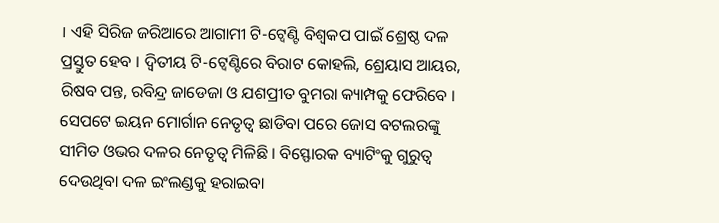। ଏହି ସିରିଜ ଜରିଆରେ ଆଗାମୀ ଟି-ଟ୍ବେଣ୍ଟି ବିଶ୍ବକପ ପାଇଁ ଶ୍ରେଷ୍ଠ ଦଳ ପ୍ରସ୍ତୁତ ହେବ । ଦ୍ବିତୀୟ ଟି-ଟ୍ବେଣ୍ଟିରେ ବିରାଟ କୋହଲି, ଶ୍ରେୟାସ ଆୟର, ରିଷବ ପନ୍ତ, ରବିନ୍ଦ୍ର ଜାଡେଜା ଓ ଯଶପ୍ରୀତ ବୁମରା କ୍ୟାମ୍ପକୁ ଫେରିବେ ।
ସେପଟେ ଇୟନ ମୋର୍ଗାନ ନେତୃତ୍ବ ଛାଡିବା ପରେ ଜୋସ ବଟଲରଙ୍କୁ ସୀମିତ ଓଭର ଦଳର ନେତୃତ୍ବ ମିଳିଛି । ବିସ୍ଫୋରକ ବ୍ୟାଟିଂକୁ ଗୁରୁତ୍ବ ଦେଉଥିବା ଦଳ ଇଂଲଣ୍ଡକୁ ହରାଇବା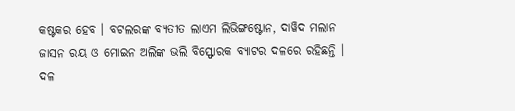କଷ୍ଟକର ହେବ । ବଟଲରଙ୍କ ବ୍ୟତୀତ ଲାଏମ ଲିଭିଙ୍ଗଷ୍ଟୋନ, ଦାୱିଦ ମଲାନ ଜାସନ ରୟ ଓ ମୋଇନ ଅଲିଙ୍କ ଭଲି ବିସ୍ଫୋରକ ବ୍ୟାଟର ଦଳରେ ରହିଛନ୍ତି । ଦଳ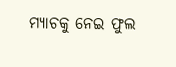ମ୍ୟାଚକୁ ନେଇ ଫୁଲ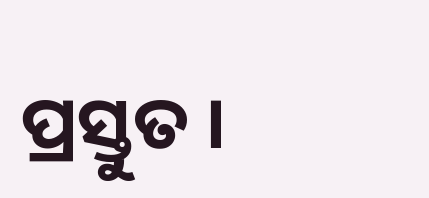ପ୍ରସ୍ତୁତ ।